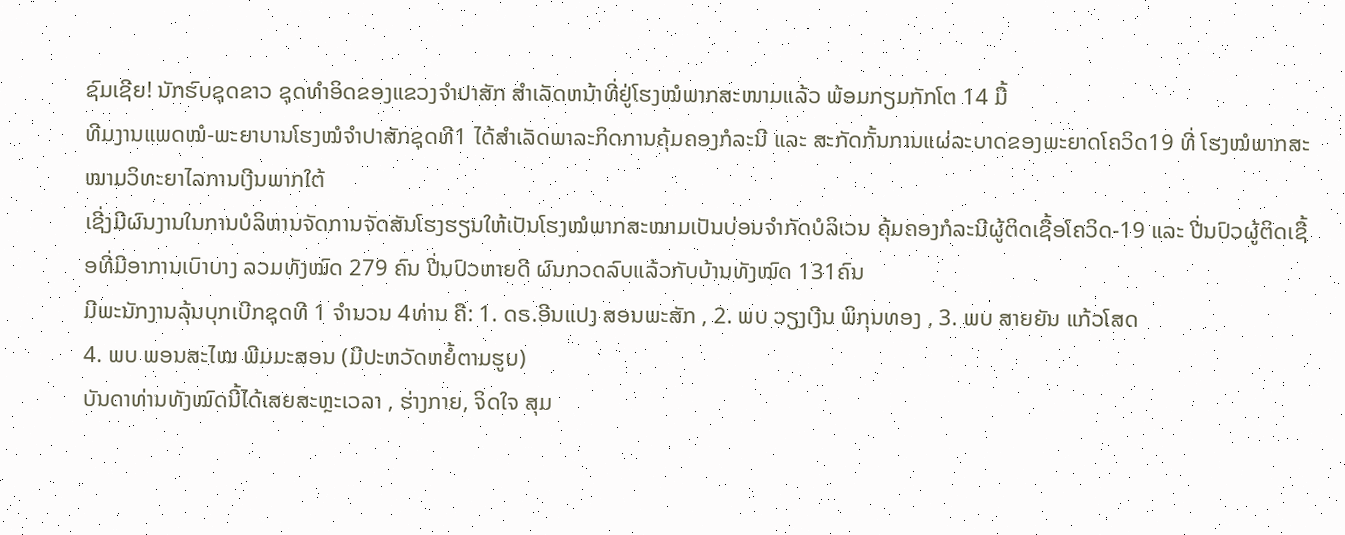ຊົມເຊີຍ! ນັກຮົບຊຸດຂາວ ຊຸດທຳອິດຂອງແຂວງຈຳປາສັກ ສຳເລັດຫນ້າທີ່ຢູ່ໂຮງໝໍພາກສະໜາມແລ້ວ ພ້ອມກຽມກັກໂຕ 14 ມື້
ທີມງານແພດໝໍ-ພະຍາບານໂຮງໝໍຈຳປາສັກຊຸດທີ1 ໄດ້ສຳເລັດພາລະກິດການຄຸ້ມຄອງກໍລະນີ ແລະ ສະກັດກັ້ນການແຜ່ລະບາດຂອງພະຍາດໂຄວິດ19 ທີ່ ໂຮງໝໍພາກສະໝາມວິທະຍາໄລການເງີນພາກໃຕ້
ເຊີ່ງມີຜົນງານໃນການບໍລິຫານຈັດການຈັດສັນໂຮງຮຽນໃຫ້ເປັນໂຮງໝໍພາກສະໝາມເປັນບ່ອນຈຳກັດບໍລິເວນ ຄຸ້ມຄອງກໍລະນີຜູ້ຕິດເຊື້ອໂຄວິດ-19 ແລະ ປີ່ນປົວຜູ້ຕິດເຊື້ອທີ່ມີອາການເບົາບາງ ລວມທັງໝົດ 279 ຄົນ ປີ່ນປົວຫາຍດີ ຜົນກວດລົບແລ້ວກັບບ້ານທັງໝົດ 131ຄົນ
ມີພະນັກງານລຸ້ນບຸກເບີກຊຸດທີ 1 ຈຳນວນ 4ທ່ານ ຄື: 1. ດຣ.ອີນແປງ ສອນພະສັກ , 2. ພບ ວຽງເງີນ ພິກຸນທອງ , 3. ພບ ສາຍຍັນ ແກ້ວໂສດ
4. ພບ ພອນສະໄໝ ພີມມະສອນ (ມີປະຫວັດຫຍໍ້ຕາມຮູບ)
ບັນດາທ່ານທັງໝົດນີ້ໄດ້ເສຍສະຫຼະເວລາ , ຮ່າງກາຍ, ຈິດໃຈ ສຸມ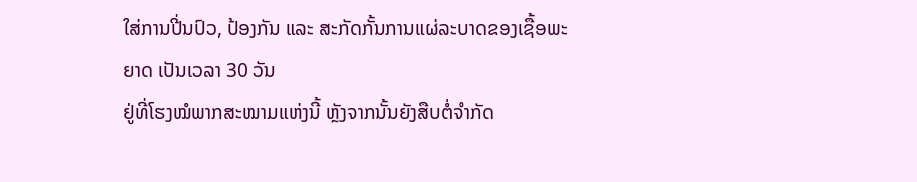ໃສ່ການປີ່ນປົວ, ປ້ອງກັນ ແລະ ສະກັດກັ້ນການແຜ່ລະບາດຂອງເຊື້ອພະຍາດ ເປັນເວລາ 30 ວັນ
ຢູ່ທີ່ໂຮງໝໍພາກສະໝາມແຫ່ງນີ້ ຫຼັງຈາກນັ້ນຍັງສືບຕໍ່ຈຳກັດ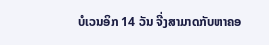ບໍເວນອິກ 14 ວັນ ຈີ່ງສາມາດກັບຫາຄອ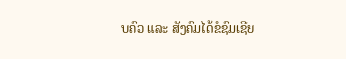ບຄົວ ແລະ ສັງຄົມໄດ້ຂໍຊົມເຊີຍ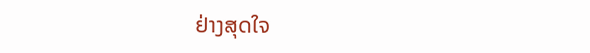ຢ່າງສຸດໃຈ